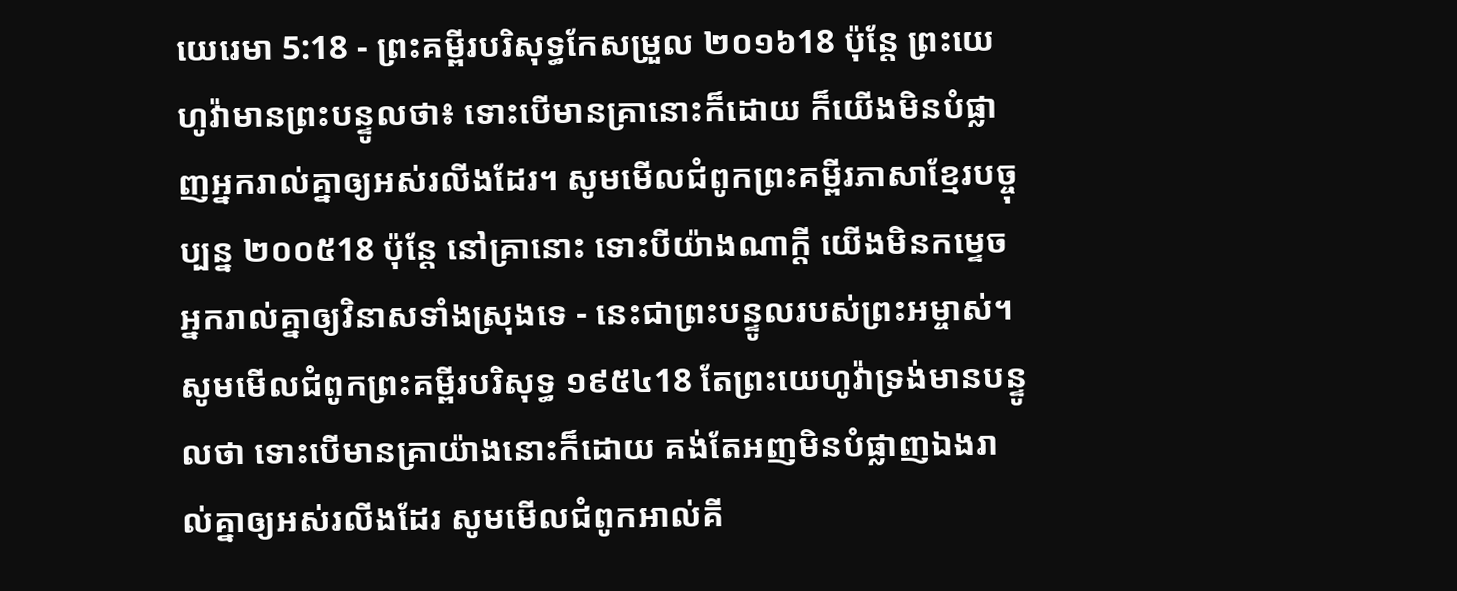យេរេមា 5:18 - ព្រះគម្ពីរបរិសុទ្ធកែសម្រួល ២០១៦18 ប៉ុន្តែ ព្រះយេហូវ៉ាមានព្រះបន្ទូលថា៖ ទោះបើមានគ្រានោះក៏ដោយ ក៏យើងមិនបំផ្លាញអ្នករាល់គ្នាឲ្យអស់រលីងដែរ។ សូមមើលជំពូកព្រះគម្ពីរភាសាខ្មែរបច្ចុប្បន្ន ២០០៥18 ប៉ុន្តែ នៅគ្រានោះ ទោះបីយ៉ាងណាក្ដី យើងមិនកម្ទេចអ្នករាល់គ្នាឲ្យវិនាសទាំងស្រុងទេ - នេះជាព្រះបន្ទូលរបស់ព្រះអម្ចាស់។ សូមមើលជំពូកព្រះគម្ពីរបរិសុទ្ធ ១៩៥៤18 តែព្រះយេហូវ៉ាទ្រង់មានបន្ទូលថា ទោះបើមានគ្រាយ៉ាងនោះក៏ដោយ គង់តែអញមិនបំផ្លាញឯងរាល់គ្នាឲ្យអស់រលីងដែរ សូមមើលជំពូកអាល់គី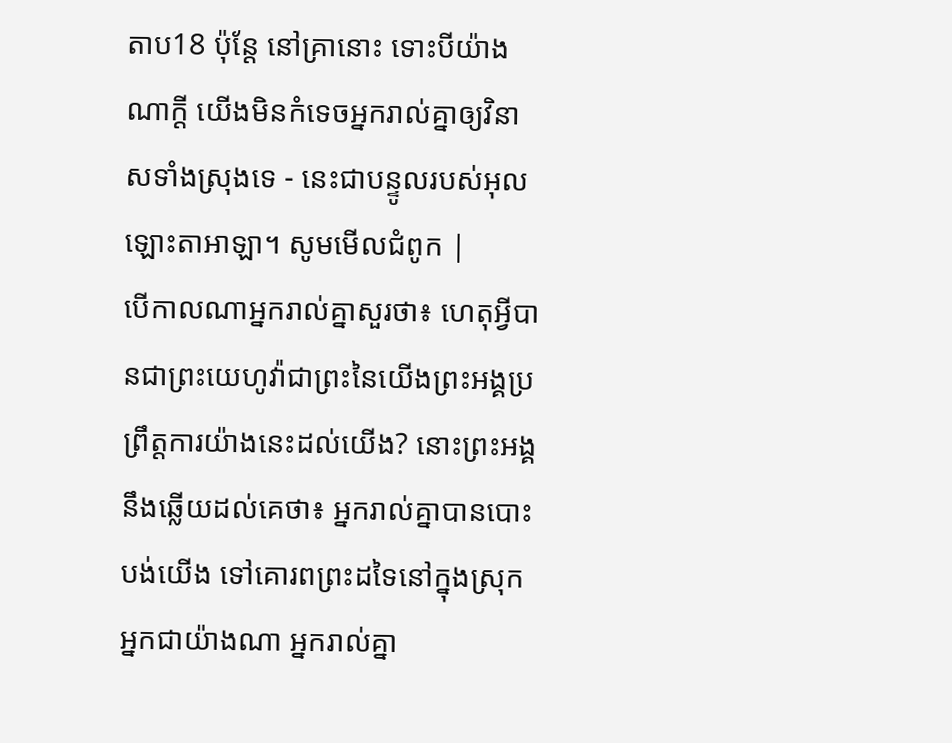តាប18 ប៉ុន្តែ នៅគ្រានោះ ទោះបីយ៉ាងណាក្ដី យើងមិនកំទេចអ្នករាល់គ្នាឲ្យវិនាសទាំងស្រុងទេ - នេះជាបន្ទូលរបស់អុលឡោះតាអាឡា។ សូមមើលជំពូក |
បើកាលណាអ្នករាល់គ្នាសួរថា៖ ហេតុអ្វីបានជាព្រះយេហូវ៉ាជាព្រះនៃយើងព្រះអង្គប្រព្រឹត្តការយ៉ាងនេះដល់យើង? នោះព្រះអង្គនឹងឆ្លើយដល់គេថា៖ អ្នករាល់គ្នាបានបោះបង់យើង ទៅគោរពព្រះដទៃនៅក្នុងស្រុកអ្នកជាយ៉ាងណា អ្នករាល់គ្នា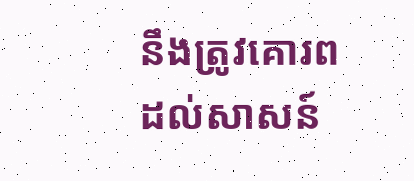នឹងត្រូវគោរពដល់សាសន៍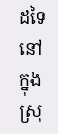ដទៃ នៅក្នុងស្រុ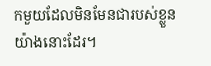កមួយដែលមិនមែនជារបស់ខ្លួនយ៉ាងនោះដែរ។